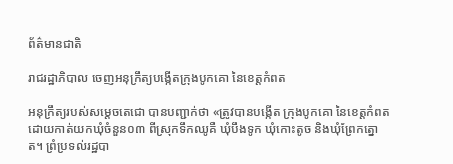ព័ត៌មានជាតិ

រាជរដ្ឋាភិបាល ចេញអនុក្រឹត្យបង្កើតក្រុងបូកគោ នៃខេត្តកំពត

អនុក្រឹត្យរបស់សម្តេចតេជោ បានបញ្ជាក់ថា «ត្រូវបានបង្កើត ក្រុងបូកគោ នៃខេត្តកំពត ដោយកាត់យកឃុំចំនួន០៣ ពីស្រុកទឹកឈូគឺ ឃុំបឹងទូក ឃុំកោះតូច និងឃុំព្រែកត្នោត។ ព្រំប្រទល់រដ្ឋបា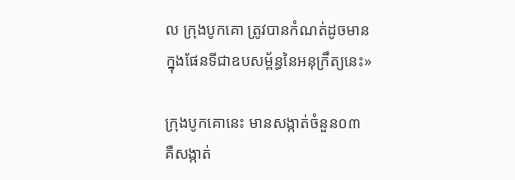ល ក្រុងបូកគោ ត្រូវបានកំណត់ដូចមាន ក្នុងផែនទីជាឧបសម្ព័ន្ធនៃអនុក្រឹត្យនេះ»

ក្រុងបូកគោនេះ មានសង្កាត់ចំនួន០៣ គឺសង្កាត់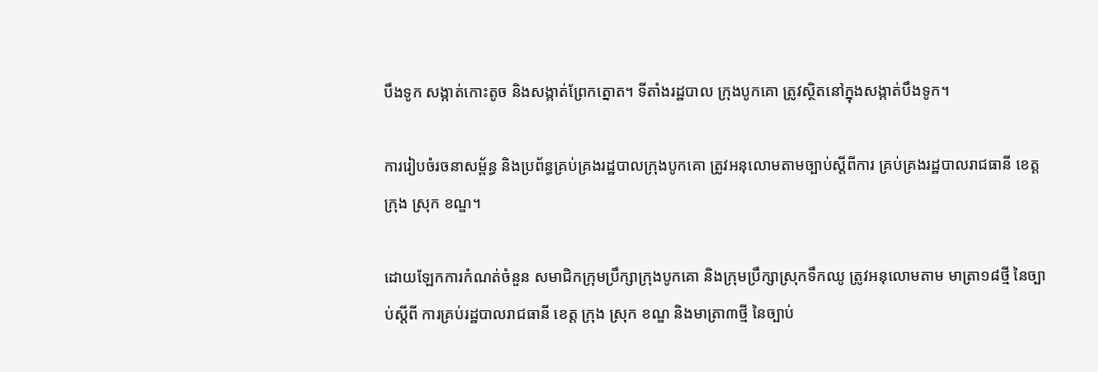បឹងទូក សង្កាត់កោះតូច និងសង្កាត់ព្រែកត្នោត។ ទីតាំងរដ្ឋបាល ក្រុងបូកគោ ត្រូវស្ថិតនៅក្នុងសង្កាត់បឹងទូក។

ការរៀបចំរចនាសម្ព័ន្ធ និងប្រព័ន្ធគ្រប់គ្រងរដ្ឋបាលក្រុងបូកគោ ត្រូវអនុលោមតាមច្បាប់ស្តីពីការ គ្រប់គ្រងរដ្ឋបាលរាជធានី ខេត្ត ក្រុង ស្រុក ខណ្ឌ។

ដោយឡែកការកំណត់ចំនួន សមាជិកក្រុមប្រឹក្សាក្រុងបូកគោ និងក្រុមប្រឹក្សាស្រុកទឹកឈូ ត្រូវអនុលោមតាម មាត្រា១៨ថ្មី នៃច្បាប់ស្តីពី ការគ្រប់រដ្ឋបាលរាជធានី ខេត្ត ក្រុង ស្រុក ខណ្ឌ និងមាត្រា៣ថ្មី នៃច្បាប់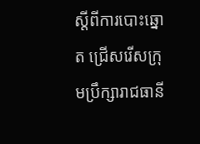ស្តីពីការបោះឆ្នោត ជ្រើសរើសក្រុមប្រឹក្សារាជធានី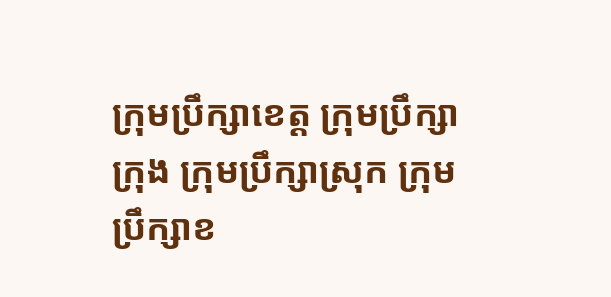ក្រុមប្រឹក្សាខេត្ត ក្រុមប្រឹក្សាក្រុង ក្រុមប្រឹក្សាស្រុក ក្រុមប្រឹក្សាខ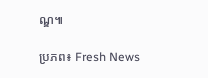ណ្ឌ៕

ប្រភព៖ Fresh News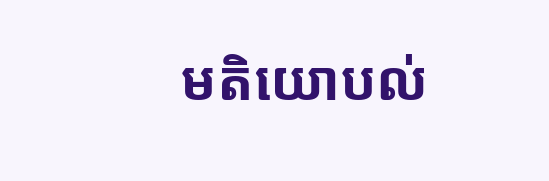មតិយោបល់